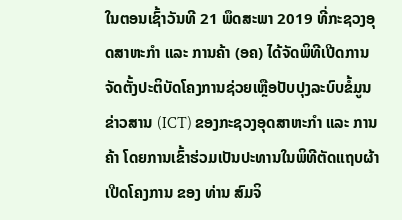ໃນຕອນເຊົ້າວັນທີ 21 ພຶດສະພາ 2019 ທີ່ກະຊວງອຸດສາຫະກຳ ແລະ ການຄ້າ (ອຄ) ໄດ້ຈັດພິທີເປີດການຈັດຕັ້ງປະຕິບັດໂຄງການຊ່ວຍເຫຼືອປັບປຸງລະບົບຂໍ້ມູນຂ່າວສານ (ICT) ຂອງກະຊວງອຸດສາຫະກໍາ ແລະ ການຄ້າ ໂດຍການເຂົ້າຮ່ວມເປັນປະທານໃນພິທີຕັດແຖບຜ້າເປີດໂຄງການ ຂອງ ທ່ານ ສົມຈິ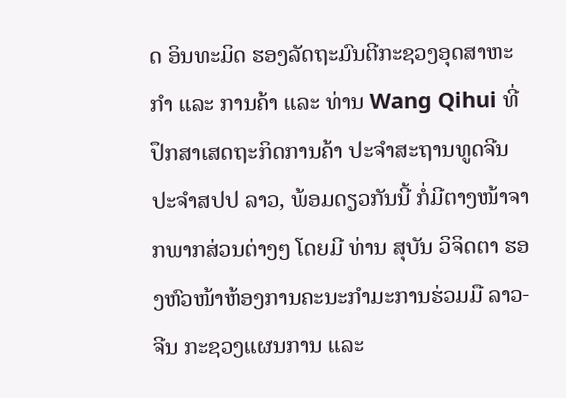ດ ອິນທະມິດ ຮອງລັດຖະມົນຕີກະຊວງອຸດສາຫະກຳ ແລະ ການຄ້າ ແລະ ທ່ານ Wang Qihui ທີ່ປຶກສາເສດຖະກິດການຄ້າ ປະຈຳສະຖານທູດຈີນ ປະຈຳສປປ ລາວ, ພ້ອມດຽວກັນນີ້ ກໍ່ມີຕາງໜ້າຈາກພາກສ່ວນຕ່າງໆ ໂດຍມີ ທ່ານ ສຸບັນ ວິຈິດຕາ ຮອງຫົວໜ້າຫ້ອງການຄະນະກຳມະການຮ່ວມມື ລາວ-ຈີນ ກະຊວງແຜນການ ແລະ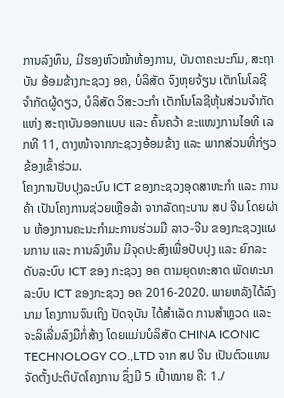ການລົງທຶນ, ມີຮອງຫົວໜ້າຫ້ອງການ, ບັນດາຄະນະກົມ, ສະຖາບັນ ອ້ອມຂ້າງກະຊວງ ອຄ, ບໍລິສັດ ຈົງຫຸຍຈ້ຽນ ເຕັກໂນໂລຊີ ຈຳກັດຜູ້ດຽວ, ບໍລິສັດ ວິສະວະກຳ ເຕັກໂນໂລຊີຫຸ້ນສ່ວນຈຳກັດ ແຫ່ງ ສະຖາບັນອອກແບບ ແລະ ຄົ້ນຄວ້າ ຂະແໜງການໄອທີ ເລກທີ 11, ຕາງໜ້າຈາກກະຊວງອ້ອມຂ້າງ ແລະ ພາກສ່ວນທີ່ກ່ຽວຂ້ອງເຂົ້າຮ່ວມ.
ໂຄງການປັບປຸງລະບົບ ICT ຂອງກະຊວງອຸດສາຫະກໍາ ແລະ ການຄ້າ ເປັນໂຄງການຊ່ວຍເຫຼືອລ້າ ຈາກລັດຖະບານ ສປ ຈີນ ໂດຍຜ່ານ ຫ້ອງການຄະນະກຳມະການຮ່ວມມື ລາວ-ຈີນ ຂອງກະຊວງແຜນການ ແລະ ການລົງທຶນ ມີຈຸດປະສົງເພື່ອປັບປຸງ ແລະ ຍົກລະດັບລະບົບ ICT ຂອງ ກະຊວງ ອຄ ຕາມຍຸດທະສາດ ພັດທະນາລະບົບ ICT ຂອງກະຊວງ ອຄ 2016-2020. ພາຍຫລັງໄດ້ລົງນາມ ໂຄງການຈົນເຖິງ ປັດຈຸບັນ ໄດ້ສຳເລັດ ການສຳຫຼວດ ແລະ ຈະລິເລີ່ມລົງມືກໍ່ສ້າງ ໂດຍແມ່ນບໍລິສັດ CHINA ICONIC TECHNOLOGY CO.,LTD ຈາກ ສປ ຈີນ ເປັນຕົວແທນຈັດຕັ້ງປະຕິບັດໂຄງການ ຊຶ່ງມີ 5 ເປົ້າໝາຍ ຄື: 1./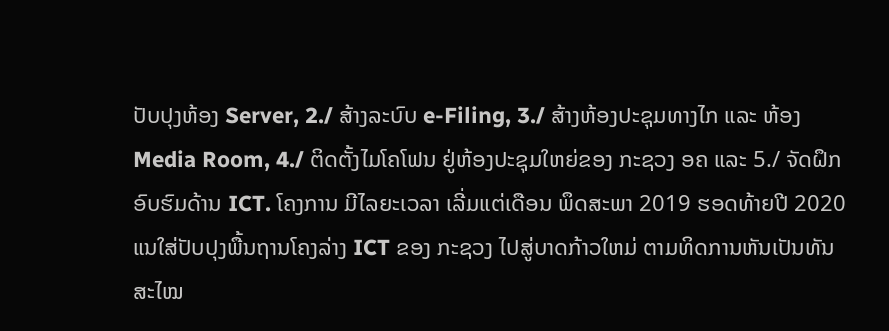ປັບປຸງຫ້ອງ Server, 2./ ສ້າງລະບົບ e-Filing, 3./ ສ້າງຫ້ອງປະຊຸມທາງໄກ ແລະ ຫ້ອງ Media Room, 4./ ຕິດຕັ້ງໄມໂຄໂຟນ ຢູ່ຫ້ອງປະຊຸມໃຫຍ່ຂອງ ກະຊວງ ອຄ ແລະ 5./ ຈັດຝຶກອົບຮົມດ້ານ ICT. ໂຄງການ ມີໄລຍະເວລາ ເລີ່ມແຕ່ເດືອນ ພຶດສະພາ 2019 ຮອດທ້າຍປີ 2020 ແນໃສ່ປັບປຸງພື້ນຖານໂຄງລ່າງ ICT ຂອງ ກະຊວງ ໄປສູ່ບາດກ້າວໃຫມ່ ຕາມທິດການຫັນເປັນທັນສະໄໝ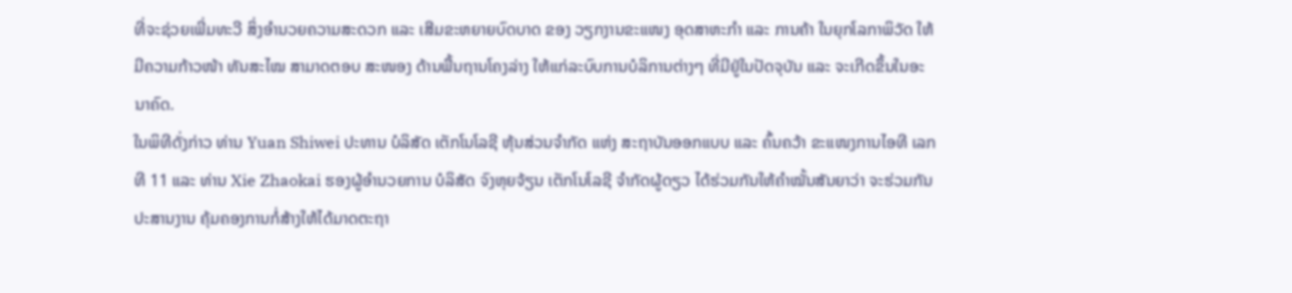ທີ່ຈະຊ່ວຍເພີ່ມທະວີ ສິ່ງອຳນວຍຄວາມສະດວກ ແລະ ເສີມຂະຫຍາຍບົດບາດ ຂອງ ວຽກງານຂະແໜງ ອຸດສາຫະກຳ ແລະ ການຄ້າ ໃນຍຸກໂລກາພິວັດ ໃຫ້ມີຄວາມກ້າວໜ້າ ທັນສະໄໝ ສາມາດຕອບ ສະໜອງ ດ້ານພື້ນຖານໂຄງລ່າງ ໃຫ້ແກ່ລະບົບການບໍລິການຕ່າງໆ ທີ່ມີຢູ່ໃນປັດຈຸບັນ ແລະ ຈະເກີດຂຶ້ນໃນອະນາຄົດ.
ໃນພິທີດັ່ງກ່າວ ທ່ານ Yuan Shiwei ປະທານ ບໍລິສັດ ເຕັກໂນໂລຊີ ຫຸ້ນສ່ວນຈຳກັດ ແຫ່ງ ສະຖາບັນອອກແບບ ແລະ ຄົ້ນຄວ້າ ຂະແໜງການໄອທີ ເລກທີ 11 ແລະ ທ່ານ Xie Zhaokai ຮອງຜູ້ອຳນວຍການ ບໍລິສັດ ຈົງຫຸຍຈ້ຽນ ເຕັກໂນໂລຊີ ຈຳກັດຜູ້ດຽວ ໄດ້ຮ່ວມກັນໃຫ້ຄຳໝັ້ນສັນຍາວ່າ ຈະຮ່ວມກັນປະສານງານ ຄຸ້ມຄອງການກໍ່ສ້າງໃຫ້ໄດ້ມາດຕະຖາ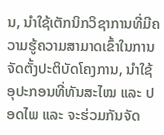ນ, ນຳໃຊ້ເຕັກນິກວິຊາການທີ່ມີຄວາມຮູ້ຄວາມສາມາດເຂົ້າໃນການຈັດຕັ້ງປະຕິບັດໂຄງການ, ນຳໃຊ້ອຸປະກອນທີ່ທັນສະໄໝ ແລະ ປອດໄພ ແລະ ຈະຮ່ວມກັນຈັດ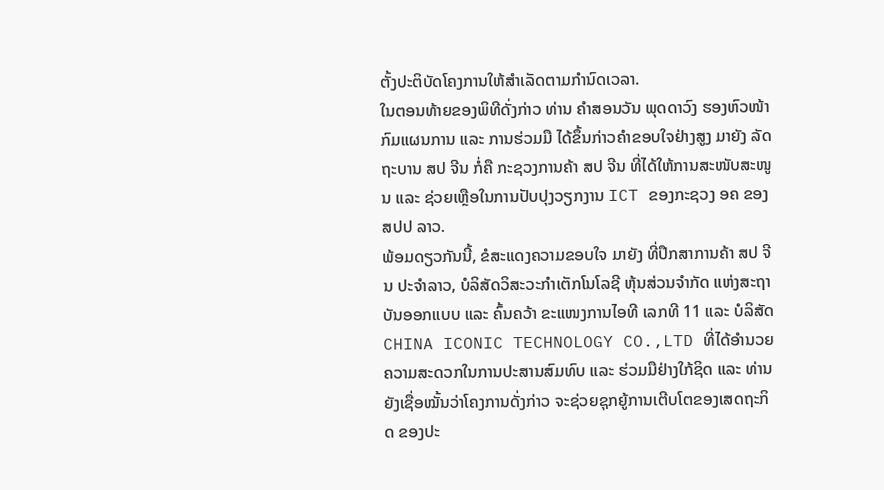ຕັ້ງປະຕິບັດໂຄງການໃຫ້ສຳເລັດຕາມກຳນົດເວລາ.
ໃນຕອນທ້າຍຂອງພິທີດັ່ງກ່າວ ທ່ານ ຄຳສອນວັນ ພຸດດາວົງ ຮອງຫົວໜ້າກົມແຜນການ ແລະ ການຮ່ວມມື ໄດ້ຂຶ້ນກ່າວຄຳຂອບໃຈຢ່າງສູງ ມາຍັງ ລັດຖະບານ ສປ ຈີນ ກໍ່ຄື ກະຊວງການຄ້າ ສປ ຈີນ ທີ່ໄດ້ໃຫ້ການສະໜັບສະໜູນ ແລະ ຊ່ວຍເຫຼືອໃນການປັບປຸງວຽກງານ ICT ຂອງກະຊວງ ອຄ ຂອງ ສປປ ລາວ.
ພ້ອມດຽວກັນນີ້, ຂໍສະແດງຄວາມຂອບໃຈ ມາຍັງ ທີ່ປຶກສາການຄ້າ ສປ ຈີນ ປະຈຳລາວ, ບໍລິສັດວິສະວະກໍາເຕັກໂນໂລຊີ ຫຸ້ນສ່ວນຈໍາກັດ ແຫ່ງສະຖາບັນອອກແບບ ແລະ ຄົ້ນຄວ້າ ຂະແໜງການໄອທີ ເລກທີ 11 ແລະ ບໍລິສັດ CHINA ICONIC TECHNOLOGY CO.,LTD ທີ່ໄດ້ອໍານວຍຄວາມສະດວກໃນການປະສານສົມທົບ ແລະ ຮ່ວມມືຢ່າງໃກ້ຊິດ ແລະ ທ່ານຍັງເຊື່ອໝັ້ນວ່າໂຄງການດັ່ງກ່າວ ຈະຊ່ວຍຊຸກຍູ້ການເຕີບໂຕຂອງເສດຖະກິດ ຂອງປະ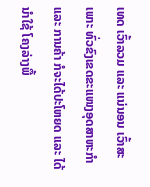ເທດ ເວົ້າລວມ ແລະ ແນ່ນອນ ເວົ້າສະເພາະ ທົ່ວຂົງເຂດຂະແໜງອຸດສາຫະກໍາ ແລະ ການຄ້າ ກໍຈະໄດ້ປະໂຫຍດ ແລະ ໄດ້ນໍາໃຊ້ ໂຄງລ່າງພື້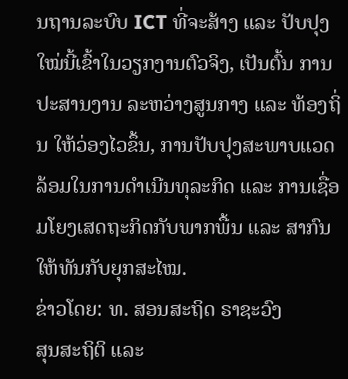ນຖານລະບົບ ICT ທີ່ຈະສ້າງ ແລະ ປັບປຸງໃໝ່ນີ້ເຂົ້າໃນວຽກງານຕົວຈິງ, ເປັນຕົ້ນ ການປະສານງານ ລະຫວ່າງສູນກາງ ແລະ ທ້ອງຖິ່ນ ໃຫ້ວ່ອງໄວຂຶ້ນ, ການປັບປຸງສະພາບແວດລ້ອມໃນການດຳເນີນທຸລະກິດ ແລະ ການເຊື່ອມໂຍງເສດຖະກິດກັບພາກພື້ນ ແລະ ສາກົນ ໃຫ້ທັນກັບຍຸກສະໄໝ.
ຂ່າວໂດຍ: ທ. ສອນສະຖິດ ຣາຊະວົງ
ສຸນສະຖິຕິ ແລະ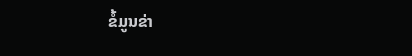ຂໍ້ມູນຂ່າ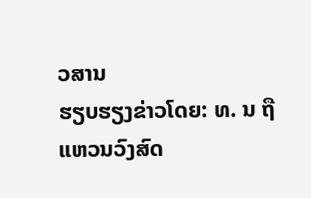ວສານ
ຮຽບຮຽງຂ່າວໂດຍ: ທ. ນ ຖື ແຫວນວົງສົດ